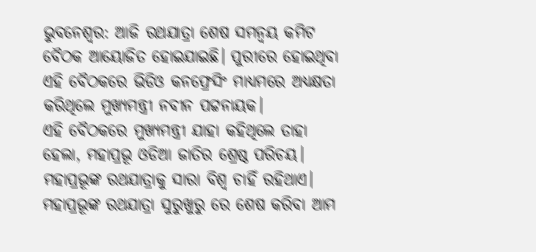ଭୁବନେଶ୍ବର: ଆଜି ରଥଯାତ୍ରା ଶେଷ ସମନ୍ବୟ କମିଟ ବୈଠକ ଆୟୋଜିତ ହୋଇଯାଇଛି। ପୁରୀରେ ହୋଇଥିବା ଏହି ବୈଠକରେ ଭିଡିଓ କନଫ୍ରେସିଂ ମାଧ୍ୟମରେ ଅଧ୍ୟକ୍ଷତା କରିଥିଲେ ମୁଖ୍ୟମନ୍ତ୍ରୀ ନବୀନ ପଟ୍ଟନାୟକ।
ଏହି ବୈଠକରେ ମୁଖ୍ୟମନ୍ତ୍ରୀ ଯାହା କହିଥିଲେ ତାହା ହେଲା, ମହାପ୍ରଭୂ ଓଡିଆ ଜାତିର ଶ୍ରେଷ୍ଠ ପରିଚୟ। ମହାପ୍ରଭୂଙ୍କ ରଥଯାତ୍ରାକୁ ସାରା ବିଶ୍ୱ ଚାହିଁ ରହିଥାଏ। ମହାପ୍ରଭୂଙ୍କ ରଥଯାତ୍ରା ସୁରୁଖୁରୁ ରେ ଶେଷ କରିବା ଆମ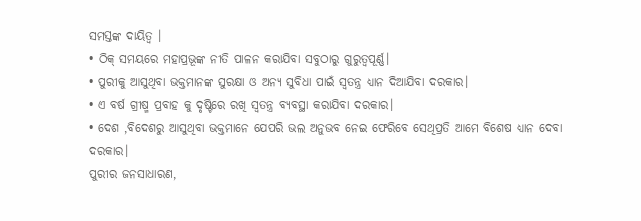ସମସ୍ତଙ୍କ ଦାୟିତ୍ୱ ।
• ଠିକ୍ ସମୟରେ ମହାପ୍ରଭୂଙ୍କ ନୀତି ପାଳନ କରାଯିବା ସବୁଠାରୁ ଗୁରୁତ୍ୱପୂର୍ଣ୍ଣ।
• ପୁରୀକୁ ଆସୁଥିବା ଭକ୍ତମାନଙ୍କ ସୁରକ୍ଷା ଓ ଅନ୍ୟ ସୁବିଧା ପାଇଁ ସ୍ୱତନ୍ତ୍ର ଧ୍ୟାନ ଦିଆଯିବା ଦରକାର।
• ଏ ବର୍ଷ ଗ୍ରୀଷ୍ମ ପ୍ରବାହ କୁ ଦୃଷ୍ଟିରେ ରଖି ସ୍ୱତନ୍ତ୍ର ବ୍ୟବସ୍ଥା କରାଯିବା ଦରକାର।
• ଦେଶ ,ବିଦେଶରୁ ଆସୁଥିବା ଭକ୍ତମାନେ ଯେପରି ଭଲ ଅନୁଭବ ନେଇ ଫେରିବେ ସେଥିପ୍ରତି ଆମେ ବିଶେଷ ଧ୍ୟାନ ଦେବା ଦରକାର।
ପୁରୀର ଜନସାଧାରଣ,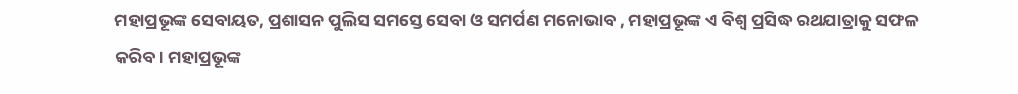ମହାପ୍ରଭୂଙ୍କ ସେବାୟତ, ପ୍ରଶାସନ ପୁଲିସ ସମସ୍ତେ ସେବା ଓ ସମର୍ପଣ ମନୋଭାବ , ମହାପ୍ରଭୂଙ୍କ ଏ ବିଶ୍ୱ ପ୍ରସିଦ୍ଧ ରଥଯାତ୍ରାକୁ ସଫଳ କରିବ। ମହାପ୍ରଭୂଙ୍କ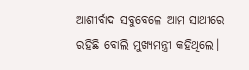ଆଶୀର୍ବାଦ ସବୁବେଳେ ଆମ ସାଥୀରେ ରହିଛି ବୋଲି ମୁଖ୍ୟମନ୍ତ୍ରୀ କହିଥିଲେ।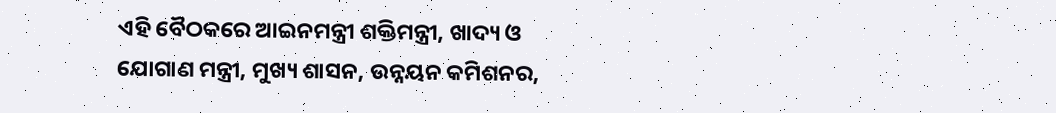ଏହି ବୈଠକରେ ଆଇନମନ୍ତ୍ରୀ ଶକ୍ତିମନ୍ତ୍ରୀ, ଖାଦ୍ୟ ଓ ଯୋଗାଣ ମନ୍ତ୍ରୀ, ମୁଖ୍ୟ ଶାସନ, ଉନ୍ନୟନ କମିଶନର,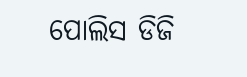ପୋଲିସ ଡିଜି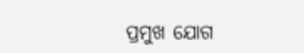ପ୍ରମୁଖ ଯୋଗ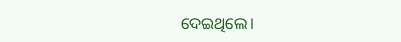ଦେଇଥିଲେ।